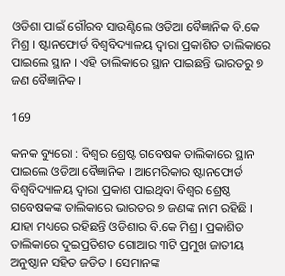ଓଡିଶା ପାଇଁ ଗୌରବ ସାଉଣ୍ଟିଲେ ଓଡିଆ ବୈଜ୍ଞାନିକ ବି.କେ ମିଶ୍ର । ଷ୍ଟାନଫୋର୍ଡ ବିଶ୍ୱବିଦ୍ୟାଳୟ ଦ୍ୱାରା ପ୍ରକାଶିତ ତାଲିକାରେ ପାଇଲେ ସ୍ଥାନ । ଏହି ତାଲିକାରେ ସ୍ଥାନ ପାଇଛନ୍ତି ଭାରତରୁ ୭ ଜଣ ବୈଜ୍ଞାନିକ ।

169

କନକ ବ୍ୟୁରୋ : ବିଶ୍ୱର ଶ୍ରେଷ୍ଟ ଗବେଷକ ତାଲିକାରେ ସ୍ଥାନ ପାଇଲେ ଓଡିଆ ବୈଜ୍ଞାନିକ । ଆମେରିକାର ଷ୍ଟାନଫୋର୍ଡ ବିଶ୍ୱବିଦ୍ୟାଳୟ ଦ୍ୱାରା ପ୍ରକାଶ ପାଇଥିବା ବିଶ୍ୱର ଶ୍ରେଷ୍ଠ ଗବେଷକଙ୍କ ତାଲିକାରେ ଭାରତର ୭ ଜଣଙ୍କ ନାମ ରହିଛି । ଯାହା ମଧ୍ୟରେ ରହିଛନ୍ତି ଓଡିଶାର ବି.କେ ମିଶ୍ର। ପ୍ରକାଶିତ ତାଲିକାରେ ଦୁଇପ୍ରତିଶତ ଗୋଆର ୩ଟି ପ୍ରମୁଖ ଜାତୀୟ ଅନୁଷ୍ଠାନ ସହିତ ଜଡିତ । ସେମାନଙ୍କ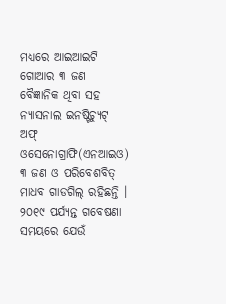ମଧ୍ୟରେ ଆଇଆଇଟି ଗୋଆର ୩ ଜଣ ବୈଜ୍ଞାନିକ ଥିବା ସହ ନ୍ୟାସନାଲ ଇନଷ୍ଟିଚ୍ୟୁଟ୍ ଅଫ୍ ଓସେନୋଗ୍ରାଫି(ଏନଆଇଓ) ୩ ଜଣ ଓ ପରିବେଶବିତ୍ ମାଧବ ଗାଡଗିଲ୍ ରହିଛନ୍ତି । ୨୦୧୯ ପର୍ଯ୍ୟନ୍ତ ଗବେଷଣା ସମୟରେ ଯେଉଁ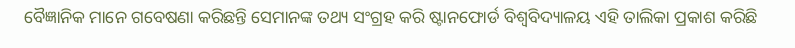ବୈଜ୍ଞାନିକ ମାନେ ଗବେଷଣା କରିଛନ୍ତି ସେମାନଙ୍କ ତଥ୍ୟ ସଂଗ୍ରହ କରି ଷ୍ଟାନଫୋର୍ଡ ବିଶ୍ୱବିଦ୍ୟାଳୟ ଏହି ତାଲିକା ପ୍ରକାଶ କରିଛି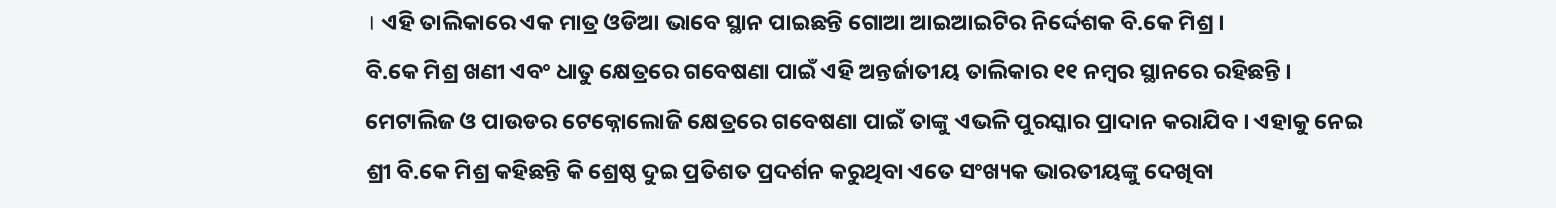। ଏହି ତାଲିକାରେ ଏକ ମାତ୍ର ଓଡିଆ ଭାବେ ସ୍ଥାନ ପାଇଛନ୍ତି ଗୋଆ ଆଇଆଇଟିର ନିର୍ଦ୍ଦେଶକ ବି.କେ ମିଶ୍ର ।
ବି.କେ ମିଶ୍ର ଖଣୀ ଏବଂ ଧାତୁ କ୍ଷେତ୍ରରେ ଗବେଷଣା ପାଇଁ ଏହି ଅନ୍ତର୍ଜାତୀୟ ତାଲିକାର ୧୧ ନମ୍ବର ସ୍ଥାନରେ ରହିଛନ୍ତି । ମେଟାଲିଜ ଓ ପାଉଡର ଟେକ୍ନୋଲୋଜି କ୍ଷେତ୍ରରେ ଗବେଷଣା ପାଇଁ ତାଙ୍କୁ ଏଭଳି ପୁରସ୍କାର ପ୍ରାଦାନ କରାଯିବ । ଏହାକୁ ନେଇ ଶ୍ରୀ ବି.କେ ମିଶ୍ର କହିଛନ୍ତି କି ଶ୍ରେଷ୍ଠ ଦୁଇ ପ୍ରତିଶତ ପ୍ରଦର୍ଶନ କରୁଥିବା ଏତେ ସଂଖ୍ୟକ ଭାରତୀୟଙ୍କୁ ଦେଖିବା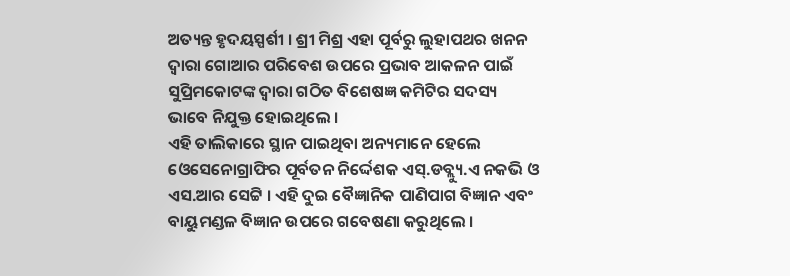ଅତ୍ୟନ୍ତ ହୃଦୟସ୍ପର୍ଶୀ । ଶ୍ରୀ ମିଶ୍ର ଏହା ପୂର୍ବରୁ ଲୁହାପଥର ଖନନ ଦ୍ୱାରା ଗୋଆର ପରିବେଶ ଉପରେ ପ୍ରଭାବ ଆକଳନ ପାଇଁ ସୁପ୍ରିମକୋଟଙ୍କ ଦ୍ୱାରା ଗଠିତ ବିଶେଷଜ୍ଞ କମିଟିର ସଦସ୍ୟ ଭାବେ ନିଯୁକ୍ତ ହୋଇଥିଲେ ।
ଏହି ତାଲିକାରେ ସ୍ଥାନ ପାଇଥିବା ଅନ୍ୟମାନେ ହେଲେ ଓେସେନୋଗ୍ରାଫିର ପୂର୍ବତନ ନିର୍ଦ୍ଦେଶକ ଏସ୍.ଡବ୍ଲ୍ୟୁ.ଏ ନକଭି ଓ ଏସ.ଆର ସେଟ୍ଟି । ଏହି ଦୁଇ ବୈଜ୍ଞାନିକ ପାଣିପାଗ ବିଜ୍ଞାନ ଏବଂ ବାୟୁମଣ୍ଡଳ ବିଜ୍ଞାନ ଉପରେ ଗବେଷଣା କରୁଥିଲେ ।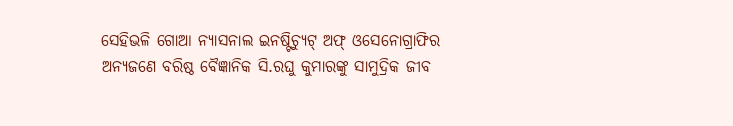ସେହିଭଳି ଗୋଆ ନ୍ୟାସନାଲ ଇନଷ୍ଟିଚ୍ୟୁଟ୍ ଅଫ୍ ଓସେନୋଗ୍ରାଫିର ଅନ୍ୟଜଣେ ବରିଷ୍ଠ ବୈଜ୍ଞାନିକ ସି.ରଘୁ କୁମାରଙ୍କୁ ସାମୁଦ୍ରିକ ଜୀବ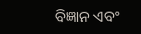ବିଜ୍ଞାନ ଏବଂ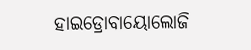ହାଇଡ୍ରୋବାୟୋଲୋଜି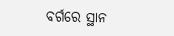ବର୍ଗରେ ସ୍ଥାନ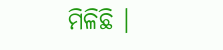ମିଳିଛି ।